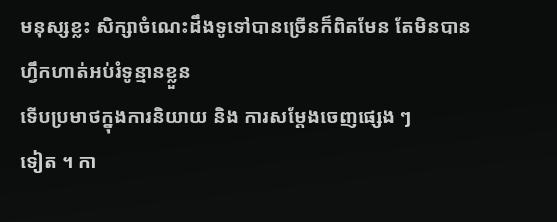មនុស្សខ្លះ សិក្សាចំណេះដឹងទូទៅបានច្រើនក៏ពិតមែន តែមិនបានហ្វឹកហាត់អប់រំទូន្មានខ្លួន
ទើបប្រមាថក្នុងការនិយាយ និង ការសម្ដែងចេញផ្សេង ៗ
ទៀត ។ កា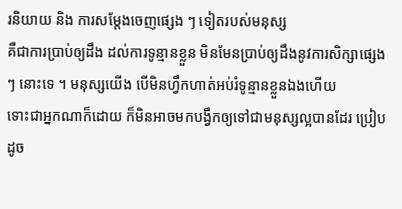រនិយាយ និង ការសម្ដែងចេញផ្សេង ៗ ទៀតរបស់មនុស្ស
គឺជាការប្រាប់ឲ្យដឹង ដល់ការទូន្មានខ្លួន មិនមែនប្រាប់ឲ្យដឹងនូវការសិក្សាផ្សេង
ៗ នោះទេ ។ មនុស្សយើង បើមិនហ្វឹកហាត់អប់រំទូន្មានខ្លួនឯងហើយ
ទោះជាអ្នកណាក៏ដោយ ក៏មិនអាចមកបង្វឹកឲ្យទៅជាមនុស្សល្អបានដែរ ប្រៀបដូច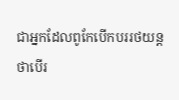ជាអ្នកដែលពូកែបើកបររថយន្ត
ថាបើរ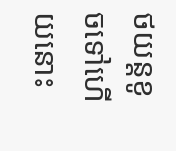ថយន្តខូចទៅហើយនោះ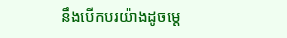នឹងបើកបរយ៉ាងដូចម្ដេ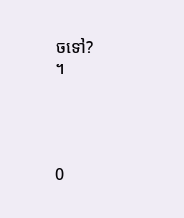ចទៅ?
។




0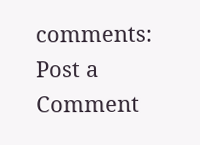comments:
Post a Comment